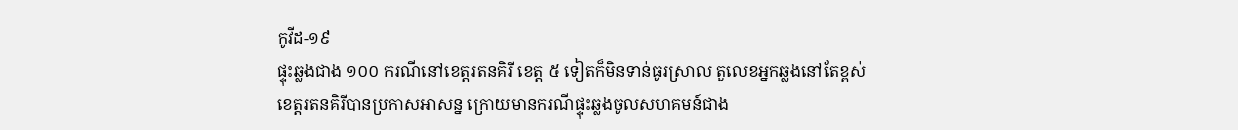កូវីដ-១៩
ផ្ទុះឆ្លងជាង ១០០ ករណីនៅខេត្តរតនគិរី ខេត្ត ៥ ទៀតក៏មិនទាន់ធូរស្រាល តួលេខអ្នកឆ្លងនៅតែខ្ពស់
ខេត្តរតនគិរីបានប្រកាសអាសន្ន ក្រោយមានករណីផ្ទុះឆ្លងចូលសហគមន៍ជាង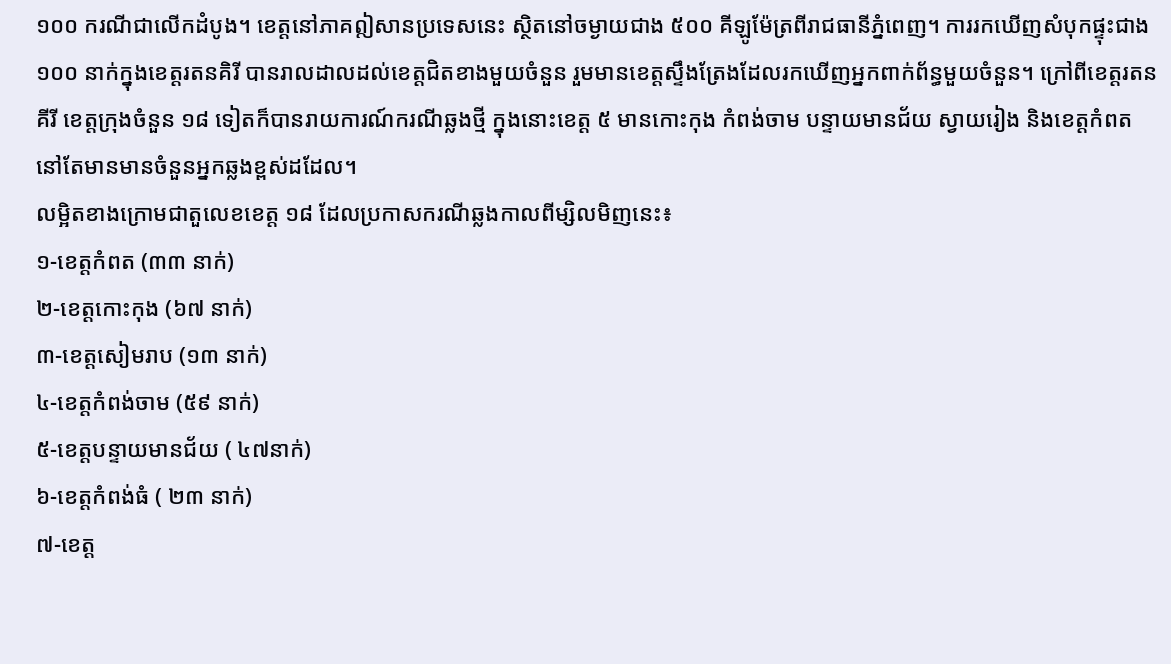១០០ ករណីជាលើកដំបូង។ ខេត្តនៅភាគឦសានប្រទេសនេះ ស្ថិតនៅចម្ងាយជាង ៥០០ គីឡូម៉ែត្រពីរាជធានីភ្នំពេញ។ ការរកឃើញសំបុកផ្ទុះជាង ១០០ នាក់ក្នុងខេត្តរតនគិរី បានរាលដាលដល់ខេត្តជិតខាងមួយចំនួន រួមមានខេត្តស្ទឹងត្រែងដែលរកឃើញអ្នកពាក់ព័ន្ធមួយចំនួន។ ក្រៅពីខេត្តរតនគីរី ខេត្តក្រុងចំនួន ១៨ ទៀតក៏បានរាយការណ៍ករណីឆ្លងថ្មី ក្នុងនោះខេត្ត ៥ មានកោះកុង កំពង់ចាម បន្ទាយមានជ័យ ស្វាយរៀង និងខេត្តកំពត នៅតែមានមានចំនួនអ្នកឆ្លងខ្ពស់ដដែល។
លម្អិតខាងក្រោមជាតួលេខខេត្ត ១៨ ដែលប្រកាសករណីឆ្លងកាលពីម្សិលមិញនេះ៖
១-ខេត្តកំពត (៣៣ នាក់)
២-ខេត្តកោះកុង (៦៧ នាក់)
៣-ខេត្តសៀមរាប (១៣ នាក់)
៤-ខេត្តកំពង់ចាម (៥៩ នាក់)
៥-ខេត្តបន្ទាយមានជ័យ ( ៤៧នាក់)
៦-ខេត្តកំពង់ធំ ( ២៣ នាក់)
៧-ខេត្ត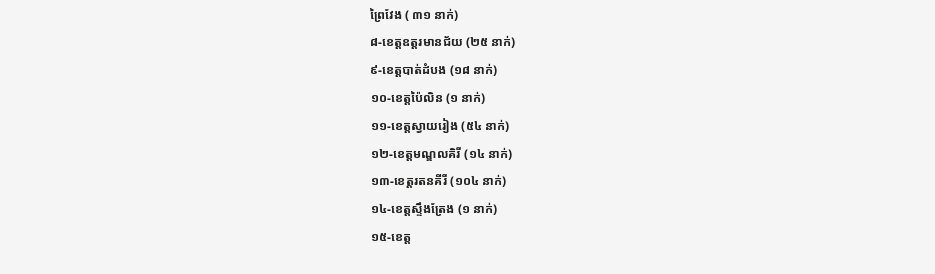ព្រៃវែង ( ៣១ នាក់)
៨-ខេត្តឧត្តរមានជ័យ (២៥ នាក់)
៩-ខេត្តបាត់ដំបង (១៨ នាក់)
១០-ខេត្តប៉ៃលិន (១ នាក់)
១១-ខេត្តស្វាយរៀង (៥៤ នាក់)
១២-ខេត្តមណ្ឌលគិរី (១៤ នាក់)
១៣-ខេត្តរតនគីរី (១០៤ នាក់)
១៤-ខេត្តស្ទឹងត្រែង (១ នាក់)
១៥-ខេត្ត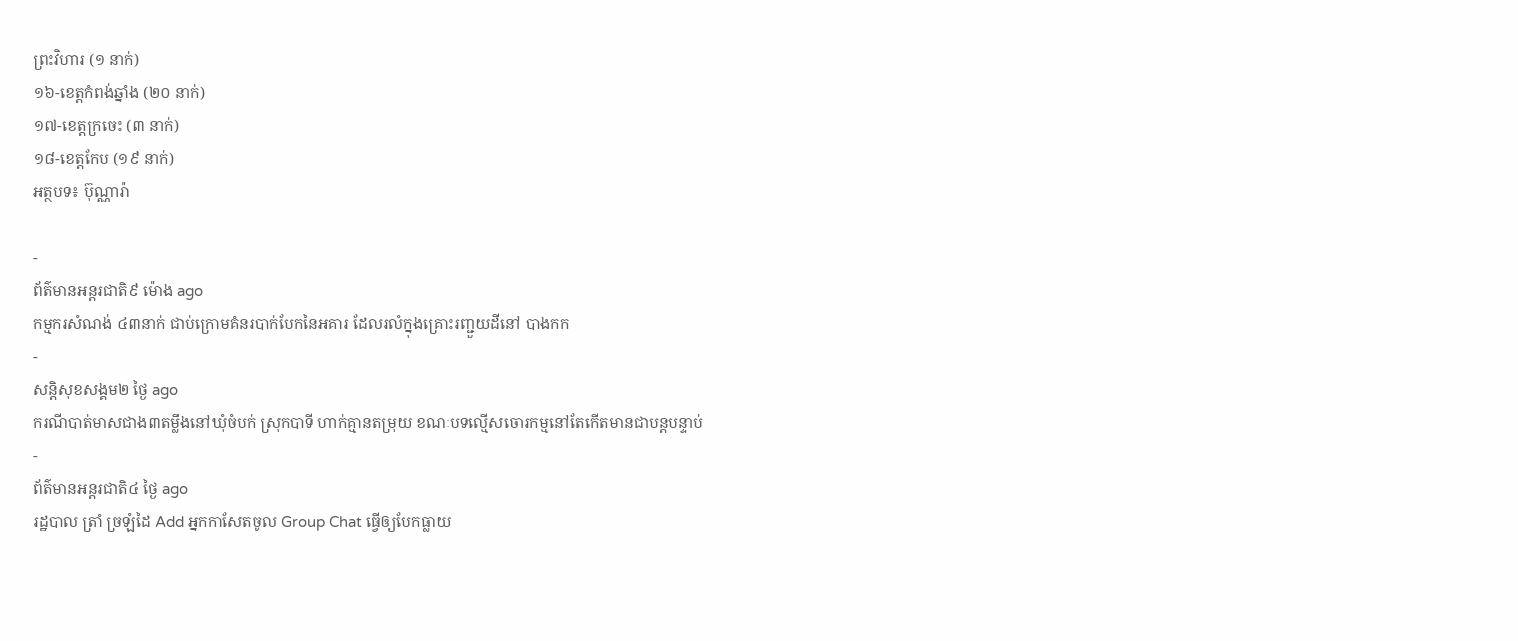ព្រះវិហារ (១ នាក់)
១៦-ខេត្តកំពង់ឆ្នាំង (២០ នាក់)
១៧-ខេត្តក្រចេះ (៣ នាក់)
១៨-ខេត្តកែប (១៩ នាក់)
អត្ថបទ៖ ប៊ុណ្ណារ៉ា

-
ព័ត៌មានអន្ដរជាតិ៩ ម៉ោង ago
កម្មករសំណង់ ៤៣នាក់ ជាប់ក្រោមគំនរបាក់បែកនៃអគារ ដែលរលំក្នុងគ្រោះរញ្ជួយដីនៅ បាងកក
-
សន្តិសុខសង្គម២ ថ្ងៃ ago
ករណីបាត់មាសជាង៣តម្លឹងនៅឃុំចំបក់ ស្រុកបាទី ហាក់គ្មានតម្រុយ ខណៈបទល្មើសចោរកម្មនៅតែកើតមានជាបន្តបន្ទាប់
-
ព័ត៌មានអន្ដរជាតិ៤ ថ្ងៃ ago
រដ្ឋបាល ត្រាំ ច្រឡំដៃ Add អ្នកកាសែតចូល Group Chat ធ្វើឲ្យបែកធ្លាយ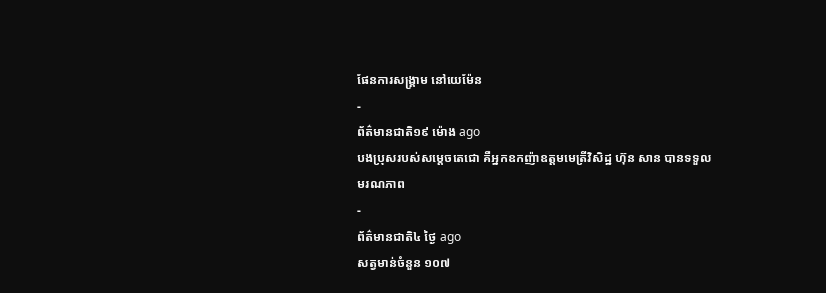ផែនការសង្គ្រាម នៅយេម៉ែន
-
ព័ត៌មានជាតិ១៩ ម៉ោង ago
បងប្រុសរបស់សម្ដេចតេជោ គឺអ្នកឧកញ៉ាឧត្តមមេត្រីវិសិដ្ឋ ហ៊ុន សាន បានទទួលមរណភាព
-
ព័ត៌មានជាតិ៤ ថ្ងៃ ago
សត្វមាន់ចំនួន ១០៧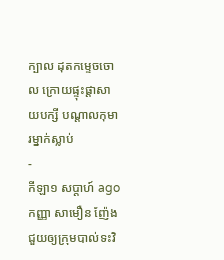ក្បាល ដុតកម្ទេចចោល ក្រោយផ្ទុះផ្ដាសាយបក្សី បណ្តាលកុមារម្នាក់ស្លាប់
-
កីឡា១ សប្តាហ៍ ago
កញ្ញា សាមឿន ញ៉ែង ជួយឲ្យក្រុមបាល់ទះវិ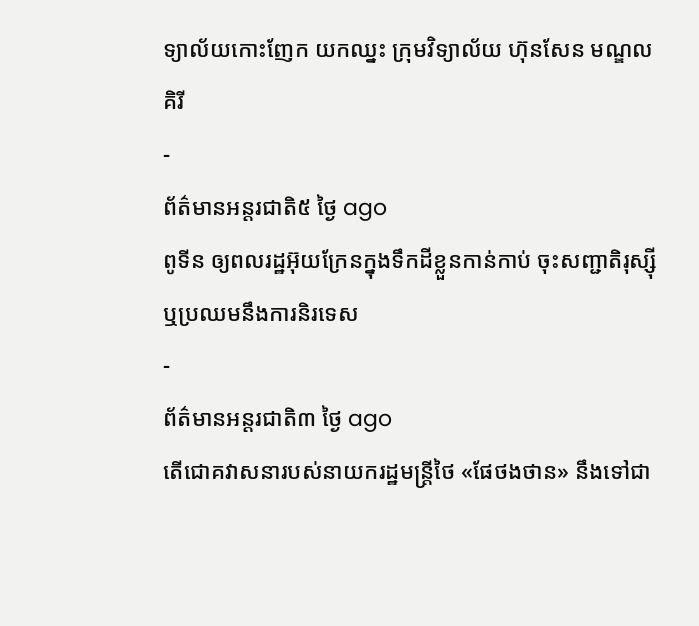ទ្យាល័យកោះញែក យកឈ្នះ ក្រុមវិទ្យាល័យ ហ៊ុនសែន មណ្ឌលគិរី
-
ព័ត៌មានអន្ដរជាតិ៥ ថ្ងៃ ago
ពូទីន ឲ្យពលរដ្ឋអ៊ុយក្រែនក្នុងទឹកដីខ្លួនកាន់កាប់ ចុះសញ្ជាតិរុស្ស៊ី ឬប្រឈមនឹងការនិរទេស
-
ព័ត៌មានអន្ដរជាតិ៣ ថ្ងៃ ago
តើជោគវាសនារបស់នាយករដ្ឋមន្ត្រីថៃ «ផែថងថាន» នឹងទៅជា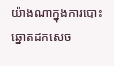យ៉ាងណាក្នុងការបោះឆ្នោតដកសេច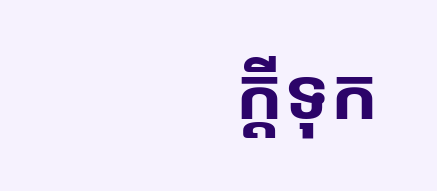ក្តីទុក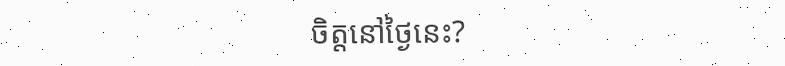ចិត្តនៅថ្ងៃនេះ?